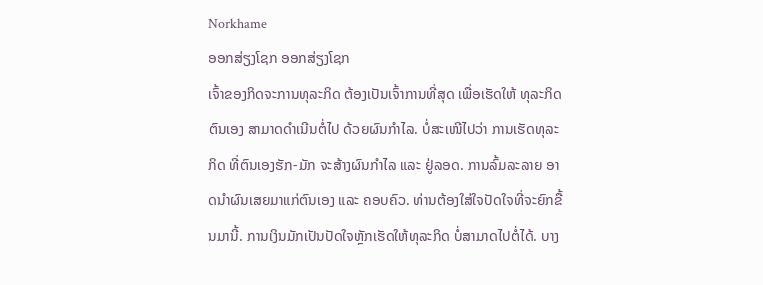Norkhame
ອອກສ່ຽງໂຊກ ອອກສ່ຽງໂຊກ
ເຈົ້າຂອງກິດຈະການທຸລະກິດ ຕ້ອງເປັນເຈົ້າການທີ່ສຸດ ເພື່ອເຮັດໃຫ້ ທຸລະກິດຕົນເອງ ສາມາດດຳເນີນຕໍ່ໄປ ດ້ວຍຜົນກຳໄລ. ບໍ່ສະເໜີໄປວ່າ ການເຮັດທຸລະກິດ ທີ່ຕົນເອງຮັກ-ມັກ ຈະສ້າງຜົນກຳໄລ ແລະ ຢູ່ລອດ. ການລົ້ມລະລາຍ ອາດນຳຜົນເສຍມາແກ່ຕົນເອງ ແລະ ຄອບຄົວ. ທ່ານຕ້ອງໃສ່ໃຈປັດໃຈທີ່ຈະຍົກຂື້ນມານີ້. ການເງິນມັກເປັນປັດໃຈຫຼັກເຮັດໃຫ້ທຸລະກິດ ບໍ່ສາມາດໄປຕໍ່ໄດ້. ບາງ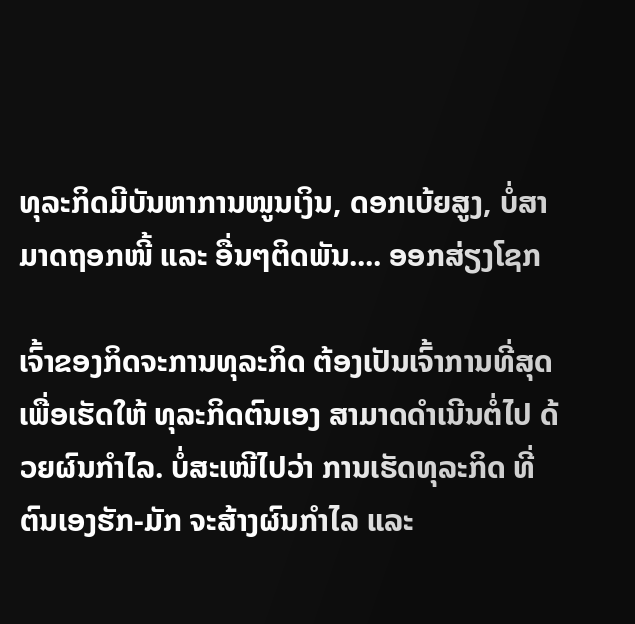ທຸລະກິດມີບັນຫາການໜູນເງິນ, ດອກເບ້ຍສູງ, ບໍ່ສາມາດຖອກໜີ້ ແລະ ອື່ນໆຕິດພັນ.... ອອກສ່ຽງໂຊກ

ເຈົ້າຂອງກິດຈະການທຸລະກິດ ຕ້ອງເປັນເຈົ້າການທີ່ສຸດ ເພື່ອເຮັດໃຫ້ ທຸລະກິດຕົນເອງ ສາມາດດຳເນີນຕໍ່ໄປ ດ້ວຍຜົນກຳໄລ. ບໍ່ສະເໜີໄປວ່າ ການເຮັດທຸລະກິດ ທີ່ຕົນເອງຮັກ-ມັກ ຈະສ້າງຜົນກຳໄລ ແລະ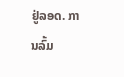ຢູ່ລອດ. ການລົ້ມ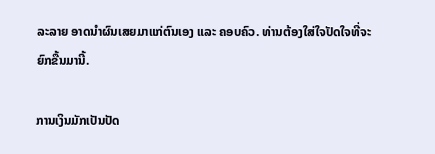ລະລາຍ ອາດນຳຜົນເສຍມາແກ່ຕົນເອງ ແລະ ຄອບຄົວ. ທ່ານຕ້ອງໃສ່ໃຈປັດໃຈທີ່ຈະຍົກຂື້ນມານີ້.

ການເງິນມັກເປັນປັດ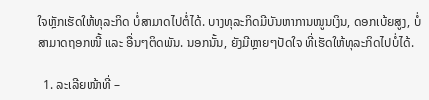ໃຈຫຼັກເຮັດໃຫ້ທຸລະກິດ ບໍ່ສາມາດໄປຕໍ່ໄດ້. ບາງທຸລະກິດມີບັນຫາການໜູນເງິນ, ດອກເບ້ຍສູງ, ບໍ່ສາມາດຖອກໜີ້ ແລະ ອື່ນໆຕິດພັນ. ນອກນັ້ນ, ຍັງມີຫຼາຍໆປັດໃຈ ທີ່ເຮັດໃຫ້ທຸລະກິດໄປບໍ່ໄດ້.

  1. ລະເລີຍໜ້າທີ່ –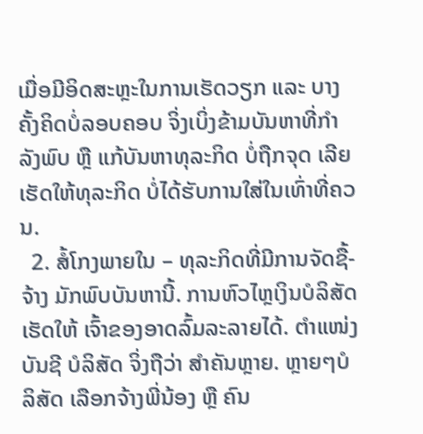ເມື່ອມີອິດສະຫຼະໃນການເຮັດວຽກ ແລະ ບາງຄັ້ງຄິດບໍ່ລອບຄອບ ຈິ່ງເບິ່ງຂ້າມບັນຫາທີ່ກຳລັງພົບ ຫຼື ແກ້ບັນຫາທຸລະກິດ ບໍ່ຖືກຈຸດ ເລີຍເຮັດໃຫ້ທຸລະກິດ ບໍ່ໄດ້ຮັບການໃສ່ໃນເທົ່າທີ່ຄວນ.
  2. ສໍ້ໂກງພາຍໃນ – ທຸລະກິດທີ່ມີການຈັດຊື້-ຈ້າງ ມັກພົບບັນຫານີ້. ການຫົວໄຫຼເງິນບໍລິສັດ ເຮັດໃຫ້ ເຈົ້າຂອງອາດລົ້ມລະລາຍໄດ້. ຕຳແໜ່ງບັນຊີ ບໍລິສັດ ຈິ່ງຖືວ່າ ສຳຄັນຫຼາຍ. ຫຼາຍໆບໍລິສັດ ເລືອກຈ້າງພີ່ນ້ອງ ຫຼື ຄົນ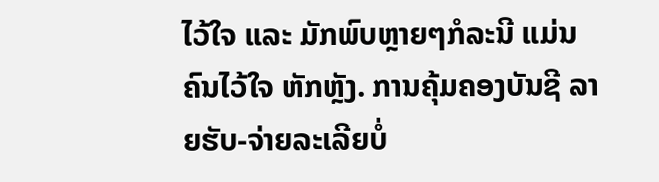ໄວ້ໃຈ ແລະ ມັກພົບຫຼາຍໆກໍລະນີ ແມ່ນຄົນໄວ້ໃຈ ຫັກຫຼັງ. ການຄຸ້ມຄອງບັນຊີ ລາຍຮັບ-ຈ່າຍລະເລີຍບໍ່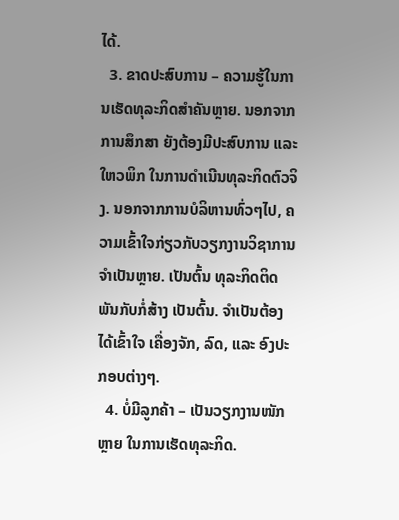ໄດ້.
  3. ຂາດປະສົບການ – ຄວາມຮູ້ໃນການເຮັດທຸລະກິດສຳຄັນຫຼາຍ. ນອກຈາກການສຶກສາ ຍັງຕ້ອງມີປະສົບການ ແລະ ໃຫວພິກ ໃນການດຳເນີນທຸລະກິດຕົວຈິງ. ນອກຈາກການບໍລິຫານທົ່ວໆໄປ, ຄວາມເຂົ້າໃຈກ່ຽວກັບວຽກງານວິຊາການ ຈຳເປັນຫຼາຍ. ເປັນຕົ້ນ ທຸລະກິດຕິດພັນກັບກໍ່ສ້າງ ເປັນຕົ້ນ. ຈຳເປັນຕ້ອງໄດ້ເຂົ້າໃຈ ເຄື່ອງຈັກ, ລົດ, ແລະ ອົງປະກອບຕ່າງໆ.
  4. ບໍ່ມີລູກຄ້າ – ເປັນວຽກງານໜັກຫຼາຍ ໃນການເຮັດທຸລະກິດ.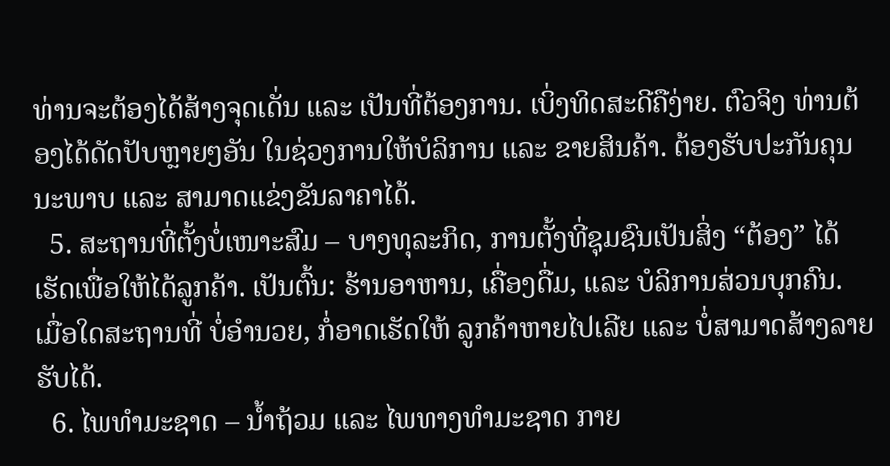ທ່ານຈະຕ້ອງໄດ້ສ້າງຈຸດເດັ່ນ ແລະ ເປັນທີ່ຕ້ອງການ. ເບິ່ງທິດສະດີຄືງ່າຍ. ຕົວຈິງ ທ່ານຕ້ອງໄດ້ດັດປັບຫຼາຍໆອັນ ໃນຊ່ວງການໃຫ້ບໍລິການ ແລະ ຂາຍສິນຄ້າ. ຕ້ອງຮັບປະກັນຄຸນນະພາບ ແລະ ສາມາດແຂ່ງຂັນລາຄາໄດ້.
  5. ສະຖານທີ່ຕັ້ງບໍ່ເໜາະສົມ – ບາງທຸລະກິດ, ການຕັ້ງທີ່ຊຸມຊົນເປັນສິ່ງ “ຕ້ອງ” ໄດ້ເຮັດເພື່ອໃຫ້ໄດ້ລູກຄ້າ. ເປັນຕົ້ນ: ຮ້ານອາຫານ, ເຄື່ອງດື່ມ, ແລະ ບໍລິການສ່ວນບຸກຄົນ. ເມື່ອໃດສະຖານທີ່ ບໍ່ອຳນວຍ, ກໍ່ອາດເຮັດໃຫ້ ລູກຄ້າຫາຍໄປເລີຍ ແລະ ບໍ່ສາມາດສ້າງລາຍຮັບໄດ້.
  6. ໄພທຳມະຊາດ – ນໍ້າຖ້ວມ ແລະ ໄພທາງທຳມະຊາດ ກາຍ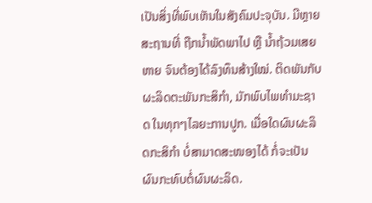ເປັນສິ່ງທີ່ພົບເຫັນໃນສັງຄົມປະຈຸບັນ. ມີຫຼາຍສະຖານທີ່ ຖືກນໍ້າພັດພາໄປ ຫຼື ນໍ້າຖ້ວມເສຍຫາຍ ຈົນຕ້ອງໄດ້ລົງທຶນສ້າງໃໝ່. ຕິດພັນກັບຜະລິດຕະພັນກະສິກຳ, ມັກພົບໄພທຳມະຊາດ ໃນທຸກໆໄລຍະການປູກ. ເມື່ອໃດຜົນຜະລິດກະສິກຳ ບໍ່ສາມາດສະໜອງໄດ້ ກໍ່ຈະເປັນຜົນກະທົບຕໍ່ຜົນຜະລິດ.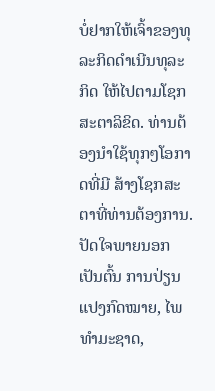ບໍ່ຢາກໃຫ້ເຈົ້າຂອງທຸລະກິດດຳເນີນທຸລະກິດ ໃຫ້ໄປຕາມໂຊກສະຕາລິຂິດ. ທ່ານຕ້ອງນຳໃຊ້ທຸກໆໂອກາດທີ່ມີ ສ້າງໂຊກສະຕາທີ່ທ່ານຕ້ອງການ. ປັດໃຈພາຍນອກ ເປັນຕົ້ນ ການປ່ຽນແປງກົດໝາຍ, ໄພທຳມະຊາດ,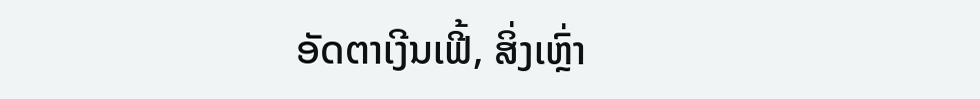ອັດຕາເງີນເຟີ້, ສິ່ງເຫຼົ່າ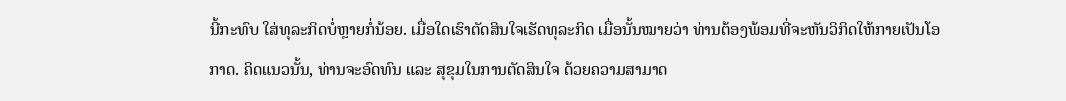ນີ້ກະທົບ ໃສ່ທຸລະກິດບໍ່ຫຼາຍກໍ່ນ້ອຍ. ເມື່ອໃດເຮົາຕັດສິນໃຈເຮັດທຸລະກິດ ເມື່ອນັ້ນໝາຍວ່າ ທ່ານຕ້ອງພ້ອມທີ່ຈະຫັນວິກິດໃຫ້ກາຍເປັນໂອກາດ. ຄິດແນວນັ້ນ, ທ່ານຈະອົດທົນ ແລະ ສຸຂຸມໃນການຕັດສິນໃຈ ດ້ວຍຄວາມສາມາດ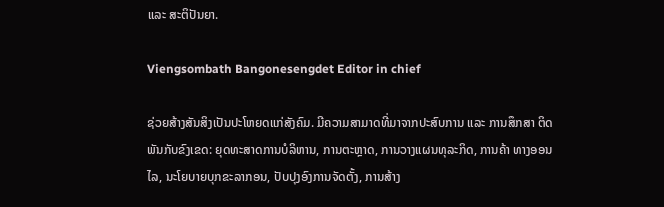ແລະ ສະຕິປັນຍາ.

Viengsombath Bangonesengdet Editor in chief

ຊ່ວຍສ້າງສັນສິງເປັນປະໂຫຍດແກ່ສັງຄົມ. ມີຄວາມສາມາດທີ່ມາຈາກປະສົບການ ແລະ ການສຶກສາ ຕິດພັນກັບຂົງເຂດ: ຍຸດທະສາດການບໍລິຫານ, ການຕະຫຼາດ, ການວາງແຜນທຸລະກິດ, ການຄ້າ ທາງອອນໄລ, ນະໂຍບາຍບຸກຂະລາກອນ, ປັບປຸງອົງການຈັດຕັ້ງ, ການສ້າງ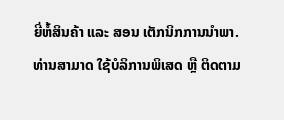ຍີ່ຫໍ້ສິນຄ້າ ແລະ ສອນ ເຕັກນິກການນຳພາ. ທ່ານສາມາດ ໃຊ້ບໍລິການພິເສດ ຫຼື ຕິດຕາມ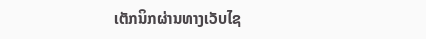ເຕັກນິກຜ່ານທາງເວັບໄຊ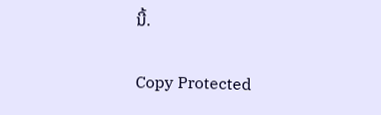ນີ້.

Copy Protected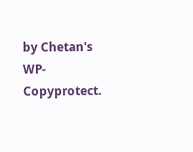by Chetan's WP-Copyprotect.